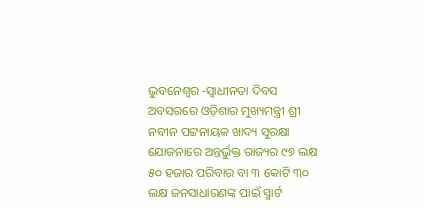ଭୁବନେଶ୍ଵର -ସ୍ଵାଧୀନତା ଦିବସ ଅବସରରେ ଓଡ଼ିଶାର ମୁଖ୍ୟମନ୍ତ୍ରୀ ଶ୍ରୀ ନବୀନ ପଟ୍ଟନାୟକ ଖାଦ୍ୟ ସୁରକ୍ଷା ଯୋଜନାରେ ଅନ୍ତର୍ଭୁକ୍ତ ରାଜ୍ୟର ୯୭ ଲକ୍ଷ ୫୦ ହଜାର ପରିବାର ବା ୩ କୋଟି ୩୦ ଲକ୍ଷ ଜନସାଧାରଣଙ୍କ ପାଇଁ ସ୍ମାର୍ଟ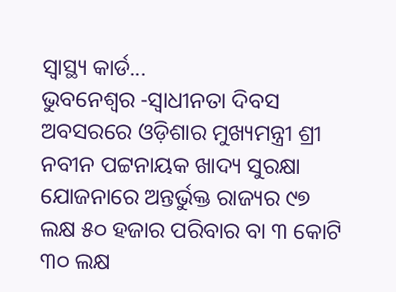ସ୍ଵାସ୍ଥ୍ୟ କାର୍ଡ...
ଭୁବନେଶ୍ଵର -ସ୍ଵାଧୀନତା ଦିବସ ଅବସରରେ ଓଡ଼ିଶାର ମୁଖ୍ୟମନ୍ତ୍ରୀ ଶ୍ରୀ ନବୀନ ପଟ୍ଟନାୟକ ଖାଦ୍ୟ ସୁରକ୍ଷା ଯୋଜନାରେ ଅନ୍ତର୍ଭୁକ୍ତ ରାଜ୍ୟର ୯୭ ଲକ୍ଷ ୫୦ ହଜାର ପରିବାର ବା ୩ କୋଟି ୩୦ ଲକ୍ଷ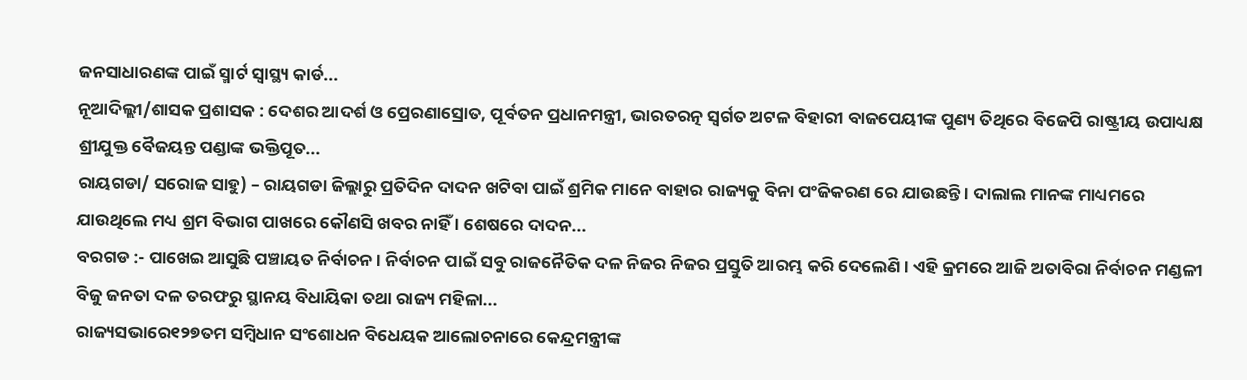ଜନସାଧାରଣଙ୍କ ପାଇଁ ସ୍ମାର୍ଟ ସ୍ଵାସ୍ଥ୍ୟ କାର୍ଡ...
ନୂଆଦିଲ୍ଲୀ/ଶାସକ ପ୍ରଶାସକ : ଦେଶର ଆଦର୍ଶ ଓ ପ୍ରେରଣାସ୍ରୋତ, ପୂର୍ବତନ ପ୍ରଧାନମନ୍ତ୍ରୀ, ଭାରତରତ୍ନ ସ୍ବର୍ଗତ ଅଟଳ ବିହାରୀ ବାଜପେୟୀଙ୍କ ପୁଣ୍ୟ ତିଥିରେ ବିଜେପି ରାଷ୍ଟ୍ରୀୟ ଉପାଧ୍ୟକ୍ଷ ଶ୍ରୀଯୁକ୍ତ ବୈଜୟନ୍ତ ପଣ୍ଡାଙ୍କ ଭକ୍ତିପୂତ...
ରାୟଗଡା/ ସରୋଜ ସାହୁ) – ରାୟଗଡା ଜିଲ୍ଲାରୁ ପ୍ରତିଦିନ ଦାଦନ ଖଟିବା ପାଇଁ ଶ୍ରମିକ ମାନେ ବାହାର ରାଜ୍ୟକୁ ବିନା ପଂଜିକରଣ ରେ ଯାଉଛନ୍ତି । ଦାଲାଲ ମାନଙ୍କ ମାଧ୍ୟମରେ ଯାଉଥିଲେ ମଧ୍ୟ ଶ୍ରମ ବିଭାଗ ପାଖରେ କୌଣସି ଖବର ନାହିଁ । ଶେଷରେ ଦାଦନ...
ବରଗଡ :- ପାଖେଇ ଆସୁଛି ପଞ୍ଚାୟତ ନିର୍ବାଚନ । ନିର୍ବାଚନ ପାଇଁ ସବୁ ରାଜନୈତିକ ଦଳ ନିଜର ନିଜର ପ୍ରସ୍ତୁତି ଆରମ୍ଭ କରି ଦେଲେଣି । ଏହି କ୍ରମରେ ଆଜି ଅତାବିରା ନିର୍ବାଚନ ମଣ୍ଡଳୀ ବିଜୁ ଜନତା ଦଳ ତରଫରୁ ସ୍ଥାନୟ ବିଧାୟିକା ତଥା ରାଜ୍ୟ ମହିଳା...
ରାଜ୍ୟସଭାରେ୧୨୭ତମ ସମ୍ବିଧାନ ସଂଶୋଧନ ବିଧେୟକ ଆଲୋଚନାରେ କେନ୍ଦ୍ରମନ୍ତ୍ରୀଙ୍କ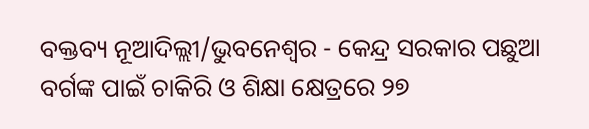ବକ୍ତବ୍ୟ ନୂଆଦିଲ୍ଲୀ/ଭୁବନେଶ୍ୱର - କେନ୍ଦ୍ର ସରକାର ପଛୁଆ ବର୍ଗଙ୍କ ପାଇଁ ଚାକିରି ଓ ଶିକ୍ଷା କ୍ଷେତ୍ରରେ ୨୭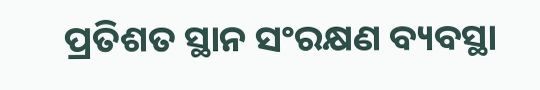ପ୍ରତିଶତ ସ୍ଥାନ ସଂରକ୍ଷଣ ବ୍ୟବସ୍ଥା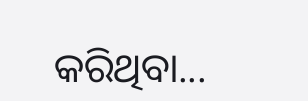କରିଥିବା...